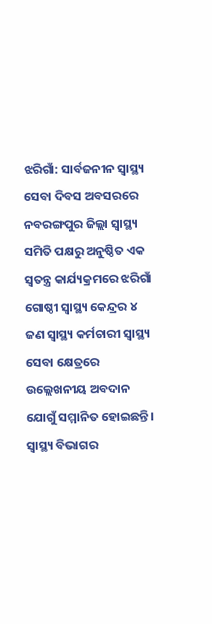ଝରିଗାଁ: ସାର୍ବଜନୀନ ସ୍ୱାସ୍ଥ୍ୟ ସେବା ଦିବସ ଅବସରରେ ନବରଙ୍ଗପୁର ଜିଲ୍ଲା ସ୍ୱାସ୍ଥ୍ୟ ସମିତି ପକ୍ଷରୁ ଅନୁଷ୍ଠିତ ଏକ ସ୍ୱତନ୍ତ୍ର କାର୍ଯ୍ୟକ୍ରମରେ ଝରିଗାଁ ଗୋଷ୍ଠୀ ସ୍ବାସ୍ଥ୍ୟ କେନ୍ଦ୍ରର ୪ ଜଣ ସ୍ୱାସ୍ଥ୍ୟ କର୍ମଚାରୀ ସ୍ୱାସ୍ଥ୍ୟ ସେବା କ୍ଷେତ୍ରରେ ଉଲ୍ଲେଖନୀୟ ଅବଦାନ ଯୋଗୁଁ ସମ୍ମାନିତ ହୋଇଛନ୍ତି। ସ୍ବାସ୍ଥ୍ୟ ବିଭାଗର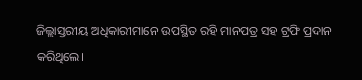ଜିଲ୍ଲାସ୍ତରୀୟ ଅଧିକାରୀମାନେ ଉପସ୍ଥିତ ରହି ମାନପତ୍ର ସହ ଟ୍ରଫି ପ୍ରଦାନ କରିଥିଲେ।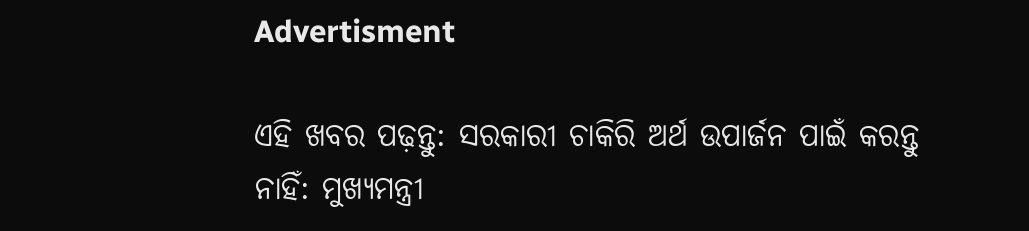Advertisment

ଏହି ଖବର ପଢ଼ନ୍ତୁ: ସରକାରୀ ଚାକିରି ଅର୍ଥ ଉପାର୍ଜନ ପାଇଁ କରନ୍ତୁ ନାହିଁ: ମୁଖ୍ୟମନ୍ତ୍ରୀ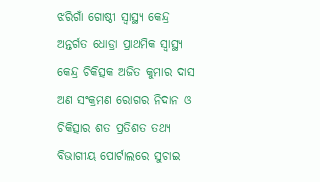ଝରିଗାଁ ଗୋଷ୍ଠୀ ସ୍ବାସ୍ଥ୍ୟ କେନ୍ଦ୍ର ଅନ୍ତର୍ଗତ ଧୋଡ୍ରା ପ୍ରାଥମିକ ସ୍ବାସ୍ଥ୍ୟ କେନ୍ଦ୍ର ଚିକିତ୍ସକ ଅଜିତ କୁମାର ଦାସ ଅଣ ସଂକ୍ରମଣ ରୋଗର ନିଦାନ ଓ ଚିକିତ୍ସାର ଶତ ପ୍ରତିଶତ ତଥ୍ୟ ବିଭାଗୀୟ ପୋର୍ଟାଲରେ ସୁଚାଇ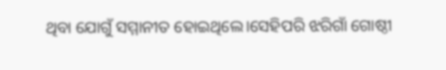ଥିବା ଯୋଗୁଁ ସମ୍ମାନୀତ ହୋଇଥିଲେ।ସେହିପରି ଝରିଗାଁ ଗୋଷ୍ଠୀ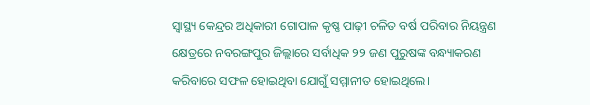ସ୍ୱାସ୍ଥ୍ୟ କେନ୍ଦ୍ରର ଅଧିକାରୀ ଗୋପାଳ କୃଷ୍ଣ ପାଢ଼ୀ ଚଳିତ ବର୍ଷ ପରିବାର ନିୟନ୍ତ୍ରଣ କ୍ଷେତ୍ରରେ ନବରଙ୍ଗପୁର ଜିଲ୍ଲାରେ ସର୍ବାଧିକ ୨୨ ଜଣ ପୁରୁଷଙ୍କ ବନ୍ଧ୍ୟାକରଣ କରିବାରେ ସଫଳ ହୋଇଥିବା ଯୋଗୁଁ ସମ୍ମାନୀତ ହୋଇଥିଲେ।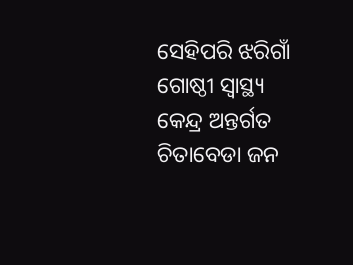ସେହିପରି ଝରିଗାଁ ଗୋଷ୍ଠୀ ସ୍ବାସ୍ଥ୍ୟ କେନ୍ଦ୍ର ଅନ୍ତର୍ଗତ ଚିତାବେଡା ଜନ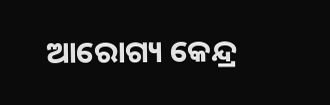ଆରୋଗ୍ୟ କେନ୍ଦ୍ର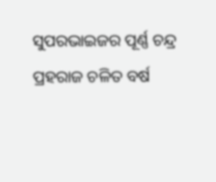ସୁପରଭାଇଜର ପୂର୍ଣ୍ଣ ଚନ୍ଦ୍ର ପ୍ରହରାଜ ଚଳିତ ବର୍ଷ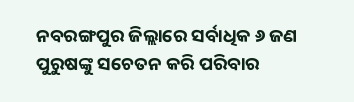ନବରଙ୍ଗପୁର ଜିଲ୍ଲାରେ ସର୍ବାଧିକ ୬ ଜଣ ପୁରୁଷଙ୍କୁ ସଚେତନ କରି ପରିବାର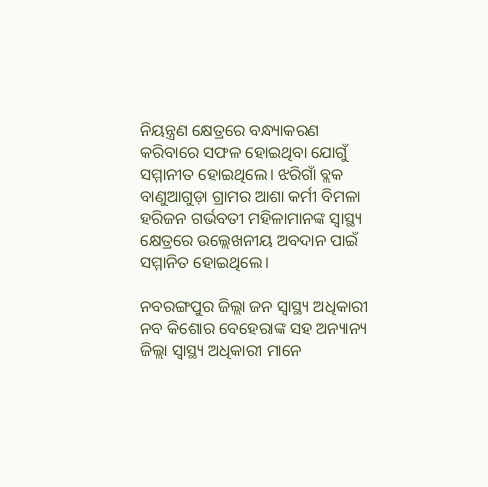ନିୟନ୍ତ୍ରଣ କ୍ଷେତ୍ରରେ ବନ୍ଧ୍ୟାକରଣ କରିବାରେ ସଫଳ ହୋଇଥିବା ଯୋଗୁଁ ସମ୍ମାନୀତ ହୋଇଥିଲେ। ଝରିଗାଁ ବ୍ଲକ ବାଣୁଆଗୁଡ଼ା ଗ୍ରାମର ଆଶା କର୍ମୀ ବିମଳା ହରିଜନ ଗର୍ଭବତୀ ମହିଳାମାନଙ୍କ ସ୍ୱାସ୍ଥ୍ୟ କ୍ଷେତ୍ରରେ ଉଲ୍ଲେଖନୀୟ ଅବଦାନ ପାଇଁ ସମ୍ମାନିତ ହୋଇଥିଲେ।

ନବରଙ୍ଗପୁର ଜିଲ୍ଲା ଜନ ସ୍ୱାସ୍ଥ୍ୟ ଅଧିକାରୀ ନବ କିଶୋର ବେହେରାଙ୍କ ସହ ଅନ୍ୟାନ୍ୟ ଜିଲ୍ଲା ସ୍ବାସ୍ଥ୍ୟ ଅଧିକାରୀ ମାନେ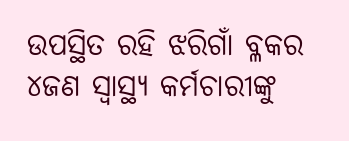ଉପସ୍ଥିତ ରହି ଝରିଗାଁ ବ୍ଳକର ୪ଜଣ ସ୍ୱାସ୍ଥ୍ୟ କର୍ମଚାରୀଙ୍କୁ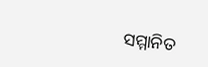ସମ୍ମାନିତ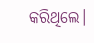କରିଥିଲେ।